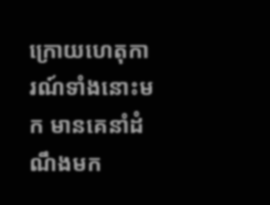ក្រោយហេតុការណ៍ទាំងនោះមក មានគេនាំដំណឹងមក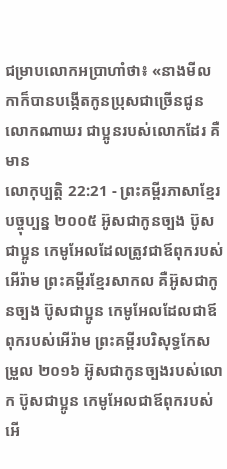ជម្រាបលោកអប្រាហាំថា៖ «នាងមីលកាក៏បានបង្កើតកូនប្រុសជាច្រើនជូនលោកណាឃរ ជាប្អូនរបស់លោកដែរ គឺមាន
លោកុប្បត្តិ 22:21 - ព្រះគម្ពីរភាសាខ្មែរបច្ចុប្បន្ន ២០០៥ អ៊ូសជាកូនច្បង ប៊ូសជាប្អូន កេមូអែលដែលត្រូវជាឪពុករបស់អើរ៉ាម ព្រះគម្ពីរខ្មែរសាកល គឺអ៊ូសជាកូនច្បង ប៊ូសជាប្អូន កេមូអែលដែលជាឪពុករបស់អើរ៉ាម ព្រះគម្ពីរបរិសុទ្ធកែសម្រួល ២០១៦ អ៊ូសជាកូនច្បងរបស់លោក ប៊ូសជាប្អូន កេមូអែលជាឪពុករបស់អើ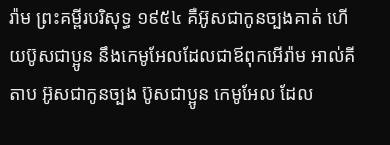រ៉ាម ព្រះគម្ពីរបរិសុទ្ធ ១៩៥៤ គឺអ៊ូសជាកូនច្បងគាត់ ហើយប៊ូសជាប្អូន នឹងកេមូអែលដែលជាឪពុកអើរ៉ាម អាល់គីតាប អ៊ូសជាកូនច្បង ប៊ូសជាប្អូន កេមូអែល ដែល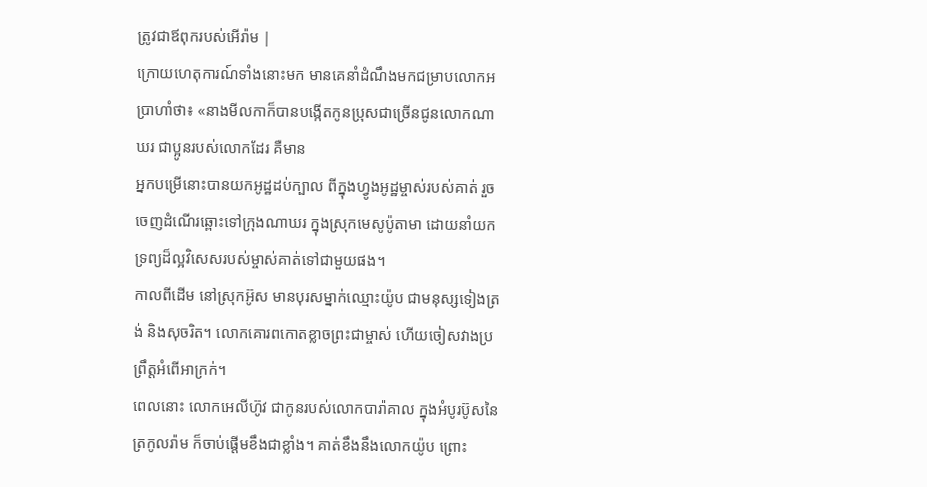ត្រូវជាឪពុករបស់អើរ៉ាម |
ក្រោយហេតុការណ៍ទាំងនោះមក មានគេនាំដំណឹងមកជម្រាបលោកអប្រាហាំថា៖ «នាងមីលកាក៏បានបង្កើតកូនប្រុសជាច្រើនជូនលោកណាឃរ ជាប្អូនរបស់លោកដែរ គឺមាន
អ្នកបម្រើនោះបានយកអូដ្ឋដប់ក្បាល ពីក្នុងហ្វូងអូដ្ឋម្ចាស់របស់គាត់ រួចចេញដំណើរឆ្ពោះទៅក្រុងណាឃរ ក្នុងស្រុកមេសូប៉ូតាមា ដោយនាំយកទ្រព្យដ៏ល្អវិសេសរបស់ម្ចាស់គាត់ទៅជាមួយផង។
កាលពីដើម នៅស្រុកអ៊ូស មានបុរសម្នាក់ឈ្មោះយ៉ូប ជាមនុស្សទៀងត្រង់ និងសុចរិត។ លោកគោរពកោតខ្លាចព្រះជាម្ចាស់ ហើយចៀសវាងប្រព្រឹត្តអំពើអាក្រក់។
ពេលនោះ លោកអេលីហ៊ូវ ជាកូនរបស់លោកបារ៉ាគាល ក្នុងអំបូរប៊ូសនៃត្រកូលរ៉ាម ក៏ចាប់ផ្ដើមខឹងជាខ្លាំង។ គាត់ខឹងនឹងលោកយ៉ូប ព្រោះ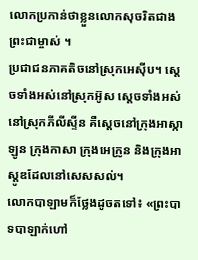លោកប្រកាន់ថាខ្លួនលោកសុចរិតជាងព្រះជាម្ចាស់ ។
ប្រជាជនភាគតិចនៅស្រុកអេស៊ីប។ ស្ដេចទាំងអស់នៅស្រុកអ៊ូស ស្ដេចទាំងអស់នៅស្រុកភីលីស្ទីន គឺស្ដេចនៅក្រុងអាស្កាឡូន ក្រុងកាសា ក្រុងអេក្រូន និងក្រុងអាស្តូឌដែលនៅសេសសល់។
លោកបាឡាមក៏ថ្លែងដូចតទៅ៖ «ព្រះបាទបាឡាក់ហៅ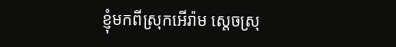ខ្ញុំមកពីស្រុកអើរ៉ាម ស្ដេចស្រុ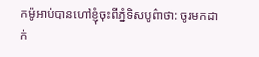កម៉ូអាប់បានហៅខ្ញុំចុះពីភ្នំទិសបូព៌ាថា: ចូរមកដាក់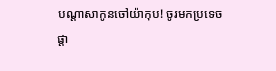បណ្ដាសាកូនចៅយ៉ាកុប! ចូរមកប្រទេចផ្តា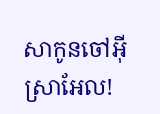សាកូនចៅអ៊ីស្រាអែល!